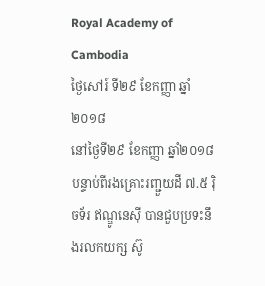Royal Academy of Cambodia
ថ្ងៃសៅរ៍ ទី២៩ ខែកញ្ញា ឆ្នាំ២០១៨
នៅថ្ងៃទី២៩ ខែកញ្ញា ឆ្នាំ២០១៨បន្ទាប់ពីរងគ្រោះរញ្ជួយដី ៧.៥ រ៉ិចទ័រ ឥណ្ឌូនេស៊ី បានជួបប្រទះនឹងរលកយក្ស ស៊ូ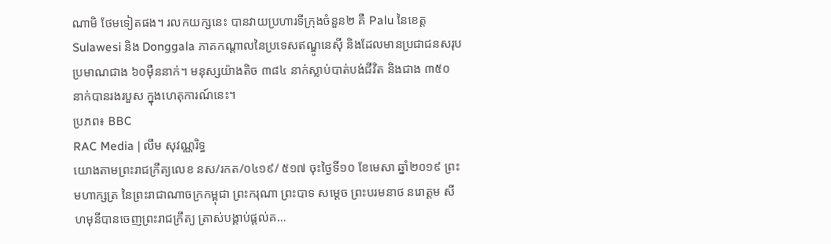ណាមិ ថែមទៀតផង។ រលកយក្សនេះ បានវាយប្រហារទីក្រុងចំនួន២ គឺ Palu នៃខេត្ត Sulawesi និង Donggala ភាគកណ្ដាលនៃប្រទេសឥណ្ឌូនេស៊ី និងដែលមានប្រជាជនសរុបប្រមាណជាង ៦០ម៉ឺននាក់។ មនុស្សយ៉ាងតិច ៣៨៤ នាក់ស្លាប់បាត់បង់ជីវិត និងជាង ៣៥០ នាក់បានរងរបួស ក្នុងហេតុការណ៍នេះ។
ប្រភព៖ BBC
RAC Media | លឹម សុវណ្ណរិទ្ធ
យោងតាមព្រះរាជក្រឹត្យលេខ នស/រកត/០៤១៩/ ៥១៧ ចុះថ្ងៃទី១០ ខែមេសា ឆ្នាំ២០១៩ ព្រះមហាក្សត្រ នៃព្រះរាជាណាចក្រកម្ពុជា ព្រះករុណា ព្រះបាទ សម្តេច ព្រះបរមនាថ នរោត្តម សីហមុនីបានចេញព្រះរាជក្រឹត្យ ត្រាស់បង្គាប់ផ្តល់គ...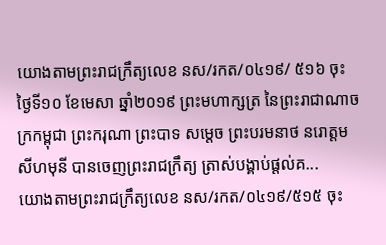យោងតាមព្រះរាជក្រឹត្យលេខ នស/រកត/០៤១៩/ ៥១៦ ចុះថ្ងៃទី១០ ខែមេសា ឆ្នាំ២០១៩ ព្រះមហាក្សត្រ នៃព្រះរាជាណាចក្រកម្ពុជា ព្រះករុណា ព្រះបាទ សម្តេច ព្រះបរមនាថ នរោត្តម សីហមុនី បានចេញព្រះរាជក្រឹត្យ ត្រាស់បង្គាប់ផ្តល់គ...
យោងតាមព្រះរាជក្រឹត្យលេខ នស/រកត/០៤១៩/៥១៥ ចុះ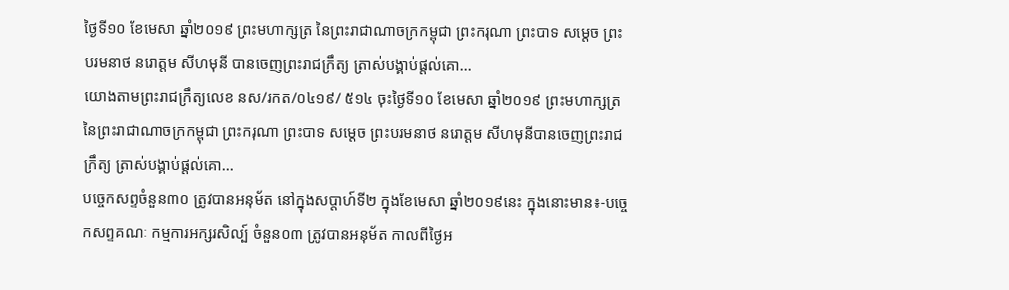ថ្ងៃទី១០ ខែមេសា ឆ្នាំ២០១៩ ព្រះមហាក្សត្រ នៃព្រះរាជាណាចក្រកម្ពុជា ព្រះករុណា ព្រះបាទ សម្តេច ព្រះបរមនាថ នរោត្តម សីហមុនី បានចេញព្រះរាជក្រឹត្យ ត្រាស់បង្គាប់ផ្តល់គោ...
យោងតាមព្រះរាជក្រឹត្យលេខ នស/រកត/០៤១៩/ ៥១៤ ចុះថ្ងៃទី១០ ខែមេសា ឆ្នាំ២០១៩ ព្រះមហាក្សត្រ នៃព្រះរាជាណាចក្រកម្ពុជា ព្រះករុណា ព្រះបាទ សម្តេច ព្រះបរមនាថ នរោត្តម សីហមុនីបានចេញព្រះរាជក្រឹត្យ ត្រាស់បង្គាប់ផ្តល់គោ...
បច្ចេកសព្ទចំនួន៣០ ត្រូវបានអនុម័ត នៅក្នុងសប្តាហ៍ទី២ ក្នុងខែមេសា ឆ្នាំ២០១៩នេះ ក្នុងនោះមាន៖-បច្ចេកសព្ទគណៈ កម្មការអក្សរសិល្ប៍ ចំនួន០៣ ត្រូវបានអនុម័ត កាលពីថ្ងៃអ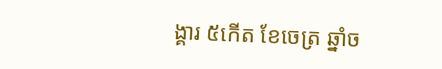ង្គារ ៥កើត ខែចេត្រ ឆ្នាំច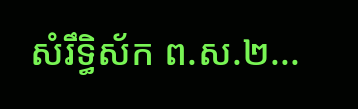សំរឹទ្ធិស័ក ព.ស.២...